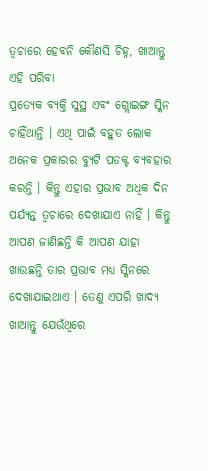ତ୍ୱଚାରେ ହେବନି କୌଣସି ଚିହ୍ନ, ଖାଆନ୍ତୁ ଏହି ପରିବା
ପ୍ରତ୍ୟେକ ବ୍ୟକ୍ତି ସୁସ୍ଥ ଏବଂ ଗ୍ଲୋଇଙ୍ଗ ସ୍କିନ ଚାହିଁଥାନ୍ତି । ଏଥି ପାଇଁ ବହୁତ ଲୋକ ଅନେକ ପ୍ରକାରର ବ୍ୟୁଟି ପଡକ୍ଟ ବ୍ୟବହାର କରନ୍ତି । କିନ୍ତୁ ଏହାର ପ୍ରଭାବ ଅଧିକ ଦିନ ପର୍ଯ୍ୟନ୍ତ ତ୍ୱଚାରେ ଦେଖାଯାଏ ନାହିଁ । କିନ୍ତୁ ଆପଣ ଜାଣିଛନ୍ତି କି ଆପଣ ଯାହା ଖାଉଛନ୍ତି ତାର ପ୍ରଭାବ ମଧ୍ୟ ସ୍କିନରେ ଦେଖାଯାଇଥାଏ । ତେଣୁ ଏପରି ଖାଦ୍ୟ ଖାଆନ୍ତୁ ଯେଉଁଥିରେ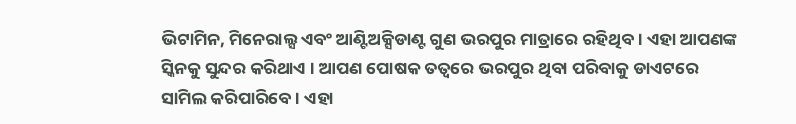ଭିଟାମିନ, ମିନେରାଲ୍ସ ଏବଂ ଆଣ୍ଟିଅକ୍ସିଡାଣ୍ଟ ଗୁଣ ଭରପୁର ମାତ୍ରାରେ ରହିଥିବ । ଏହା ଆପଣଙ୍କ ସ୍କିନକୁ ସୁନ୍ଦର କରିଥାଏ । ଆପଣ ପୋଷକ ତତ୍ୱରେ ଭରପୁର ଥିବା ପରିବାକୁ ଡାଏଟରେ ସାମିଲ କରିପାରିବେ । ଏହା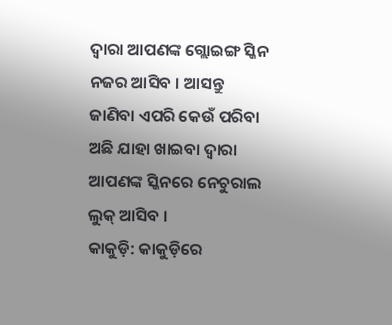ଦ୍ୱାରା ଆପଣଙ୍କ ଗ୍ଲୋଇଙ୍ଗ ସ୍କିନ ନଜର ଆସିବ । ଆସନ୍ତୁ ଜାଣିବା ଏପରି କେଉଁ ପରିବା ଅଛି ଯାହା ଖାଇବା ଦ୍ୱାରା ଆପଣଙ୍କ ସ୍କିନରେ ନେଚୁରାଲ ଲୁକ୍ ଆସିବ ।
କାକୁଡ଼ି: କାକୁଡ଼ିରେ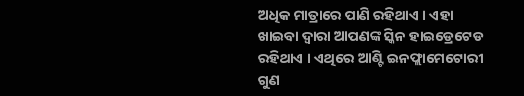ଅଧିକ ମାତ୍ରାରେ ପାଣି ରହିଥାଏ । ଏହା ଖାଇବା ଦ୍ୱାରା ଆପଣଙ୍କ ସ୍କିନ ହାଇଡ୍ରେଟେଡ ରହିଥାଏ । ଏଥିରେ ଆଣ୍ଟି ଇନଫ୍ଲାମେଟୋରୀ ଗୁଣ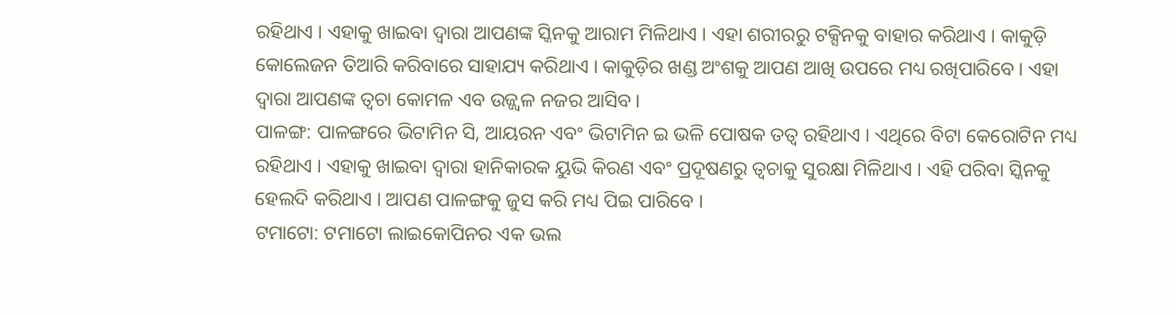ରହିଥାଏ । ଏହାକୁ ଖାଇବା ଦ୍ୱାରା ଆପଣଙ୍କ ସ୍କିନକୁ ଆରାମ ମିଳିଥାଏ । ଏହା ଶରୀରରୁ ଟକ୍ସିନକୁ ବାହାର କରିଥାଏ । କାକୁଡ଼ି କୋଲେଜନ ତିଆରି କରିବାରେ ସାହାଯ୍ୟ କରିଥାଏ । କାକୁଡ଼ିର ଖଣ୍ଡ ଅଂଶକୁ ଆପଣ ଆଖି ଉପରେ ମଧ୍ୟ ରଖିପାରିବେ । ଏହା ଦ୍ୱାରା ଆପଣଙ୍କ ତ୍ୱଚା କୋମଳ ଏବ ଉଜ୍ଜ୍ୱଳ ନଜର ଆସିବ ।
ପାଳଙ୍ଗ: ପାଳଙ୍ଗରେ ଭିଟାମିନ ସି, ଆୟରନ ଏବଂ ଭିଟାମିନ ଇ ଭଳି ପୋଷକ ତତ୍ୱ ରହିଥାଏ । ଏଥିରେ ବିଟା କେରୋଟିନ ମଧ୍ୟ ରହିଥାଏ । ଏହାକୁ ଖାଇବା ଦ୍ୱାରା ହାନିକାରକ ୟୁଭି କିରଣ ଏବଂ ପ୍ରଦୂଷଣରୁ ତ୍ୱଚାକୁ ସୁରକ୍ଷା ମିଳିଥାଏ । ଏହି ପରିବା ସ୍କିନକୁ ହେଲଦି କରିଥାଏ । ଆପଣ ପାଳଙ୍ଗକୁ ଜୁସ କରି ମଧ୍ୟ ପିଇ ପାରିବେ ।
ଟମାଟୋ: ଟମାଟୋ ଲାଇକୋପିନର ଏକ ଭଲ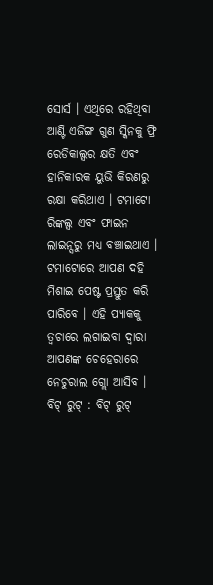ସୋର୍ସ । ଏଥିରେ ରହିଥିବା ଆଣ୍ଟି ଏଜିଙ୍ଗ ଗୁଣ ସ୍କିନକୁ ଫ୍ରି ରେଡିକାଲ୍ସର କ୍ଷତି ଏବଂ ହାନିକାରକ ୟୁଭି କିରଣରୁ ରକ୍ଷା କରିଥାଏ । ଟମାଟୋ ରିଙ୍କଲ୍ସ ଏବଂ ଫାଇନ ଲାଇନ୍ସରୁ ମଧ୍ୟ ବଞ୍ଚାଇଥାଏ । ଟମାଟୋରେ ଆପଣ ଦହି ମିଶାଇ ପେଷ୍ଟ ପ୍ରସ୍ତୁତ କରି ପାରିବେ । ଏହି ପ୍ୟାକକୁ ତ୍ୱଚାରେ ଲଗାଇବା ଦ୍ୱାରା ଆପଣଙ୍କ ଚେହେରାରେ ନେଚୁରାଲ ଗ୍ଲୋ ଆସିବ ।
ବିଟ୍ ରୁଟ୍ : ବିଟ୍ ରୁଟ୍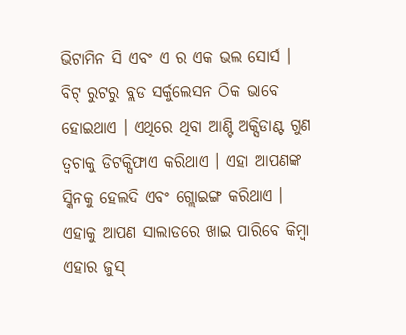ଭିଟାମିନ ସି ଏବଂ ଏ ର ଏକ ଭଲ ସୋର୍ସ । ବିଟ୍ ରୁଟରୁ ବ୍ଲଡ ସର୍କୁଲେସନ ଠିକ ଭାବେ ହୋଇଥାଏ । ଏଥିରେ ଥିବା ଆଣ୍ଟି ଅକ୍ସିଡାଣ୍ଟ ଗୁଣ ତ୍ୱଚାକୁ ଡିଟକ୍ସିଫାଏ କରିଥାଏ । ଏହା ଆପଣଙ୍କ ସ୍କିନକୁ ହେଲଦି ଏବଂ ଗ୍ଲୋଇଙ୍ଗ କରିଥାଏ । ଏହାକୁ ଆପଣ ସାଲାଡରେ ଖାଇ ପାରିବେ କିମ୍ବା ଏହାର ଜୁସ୍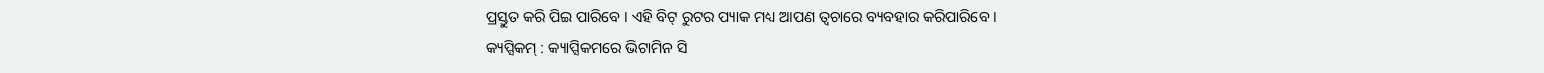ପ୍ରସ୍ତୁତ କରି ପିଇ ପାରିବେ । ଏହି ବିଟ୍ ରୁଟର ପ୍ୟାକ ମଧ୍ୟ ଆପଣ ତ୍ୱଚାରେ ବ୍ୟବହାର କରିପାରିବେ ।
କ୍ୟପ୍ସିକମ୍ : କ୍ୟାପ୍ସିକମରେ ଭିଟାମିନ ସି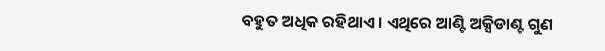ବହୁତ ଅଧିକ ରହିଥାଏ । ଏଥିରେ ଆଣ୍ଟି ଅକ୍ସିଡାଣ୍ଟ ଗୁଣ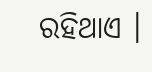ରହିଥାଏ ।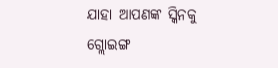ଯାହା ଆପଣଙ୍କ ସ୍କିନକୁ ଗ୍ଲୋଇଙ୍ଗ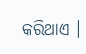କରିଥାଏ ।